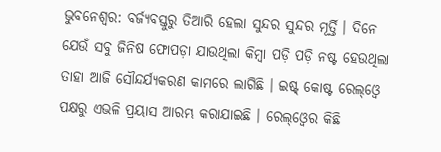ଭୁବନେଶ୍ୱର: ବର୍ଜ୍ୟବସ୍ତୁରୁ ତିଆରି ହେଲା ସୁନ୍ଦର ସୁନ୍ଦର ମୂର୍ତ୍ତି । ଦିନେ ଯେଉଁ ସବୁ ଜିନିଷ ଫୋପଡ଼ା ଯାଉଥିଲା କିମ୍ବା ପଡ଼ି ପଡ଼ି ନଷ୍ଟ ହେଉଥିଲା ତାହା ଆଜି ସୌନ୍ଦର୍ଯ୍ୟକରଣ କାମରେ ଲାଗିଛି । ଇଷ୍ଟ୍ କୋଷ୍ଟ ରେଲ୍ଓ୍ୱେ ପକ୍ଷରୁ ଏଭଳି ପ୍ରୟାସ ଆରମ୍ଭ କରାଯାଇଛି । ରେଲ୍ଓ୍ୱେର କିଛି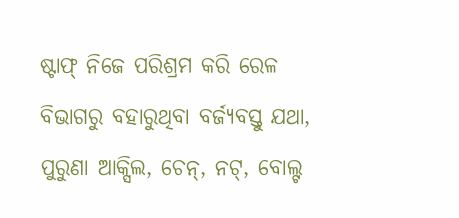ଷ୍ଟାଫ୍ ନିଜେ ପରିଶ୍ରମ କରି ରେଳ ବିଭାଗରୁ ବହାରୁଥିବା ବର୍ଜ୍ୟବସ୍ତୁ ଯଥା, ପୁରୁଣା ଆକ୍ସିଲ, ଚେନ୍, ନଟ୍, ବୋଲ୍ଟ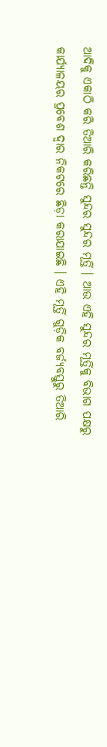ଆଦିକୁ ଏକାଠି କରି ତିଆରି କରିଛନ୍ତି ସୁନ୍ଦର ସୁନ୍ଦର ମୂର୍ତ୍ତି । ଆଉ ଏହି ସୁନ୍ଦର ମୂର୍ତ୍ତିକୁ ବିଭାଗ ପକ୍ଷରୁ କାର୍ଯ୍ୟାଳୟର ପ୍ରବେଶ ଦ୍ୱାର ନିକଟରେ ଛିଡ଼ା କରାଯାଇଛି । ଏହି ମୂର୍ତ୍ତି ଗୁଡ଼ିକ ବର୍ଜ୍ୟବସ୍ତୁରୁ ତିଆରି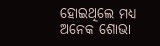ହୋଇଥିଲେ ମଧ୍ୟ ଅନେକ ଶୋଭା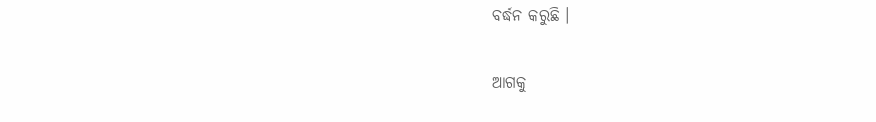ବର୍ଦ୍ଧନ କରୁଛି ।

ଆଗକୁ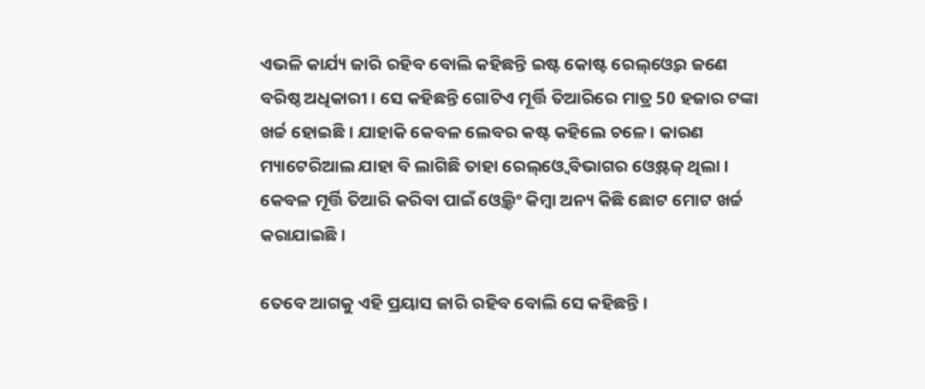ଏଭଳି କାର୍ଯ୍ୟ ଜାରି ରହିବ ବୋଲି କହିଛନ୍ତି ଇଷ୍ଟ କୋଷ୍ଟ ରେଲ୍ଓ୍ୱେର ଜଣେ ବରିଷ୍ଠ ଅଧିକାରୀ । ସେ କହିଛନ୍ତି ଗୋଟିଏ ମୂର୍ତ୍ତି ତିଆରିରେ ମାତ୍ର 50 ହଜାର ଟଙ୍କା ଖର୍ଚ୍ଚ ହୋଇଛି । ଯାହାକି କେବଳ ଲେବର କଷ୍ଟ କହିଲେ ଚଳେ । କାରଣ ମ୍ୟାଟେରିଆଲ ଯାହା ବି ଲାଗିଛି ତାହା ରେଲ୍ଓ୍ୱେ ବିଭାଗର ଓ୍ୱେଷ୍ଟଜ୍ ଥିଲା । କେବଳ ମୂର୍ତ୍ତି ତିଆରି କରିବା ପାଇଁ ଓ୍ୱେଲ୍ଡିଂ କିମ୍ବା ଅନ୍ୟ କିଛି ଛୋଟ ମୋଟ ଖର୍ଚ୍ଚ କରାଯାଇଛି ।

ତେବେ ଆଗକୁ ଏହି ପ୍ରୟାସ ଜାରି ରହିବ ବୋଲି ସେ କହିଛନ୍ତି ।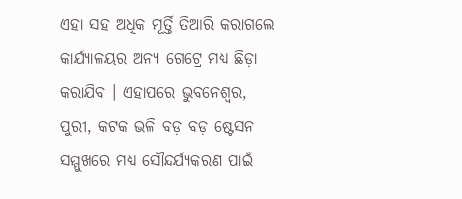ଏହା ସହ ଅଧିକ ମୂର୍ତ୍ତି ତିଆରି କରାଗଲେ କାର୍ଯ୍ୟାଳୟର ଅନ୍ୟ ଗେଟ୍ରେ ମଧ୍ୟ ଛିଡ଼ା କରାଯିବ । ଏହାପରେ ଭୁବନେଶ୍ୱର, ପୁରୀ, କଟକ ଭଳି ବଡ଼ ବଡ଼ ଷ୍ଟେସନ ସମ୍ମୁଖରେ ମଧ୍ୟ ସୌନ୍ଦର୍ଯ୍ୟକରଣ ପାଇଁ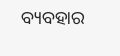ବ୍ୟବହାର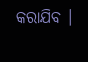କରାଯିବ ।